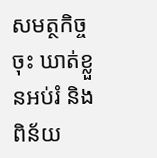សមត្ថកិច្ចចុះ ឃាត់ខ្លួនអប់រំ និងពិន័យ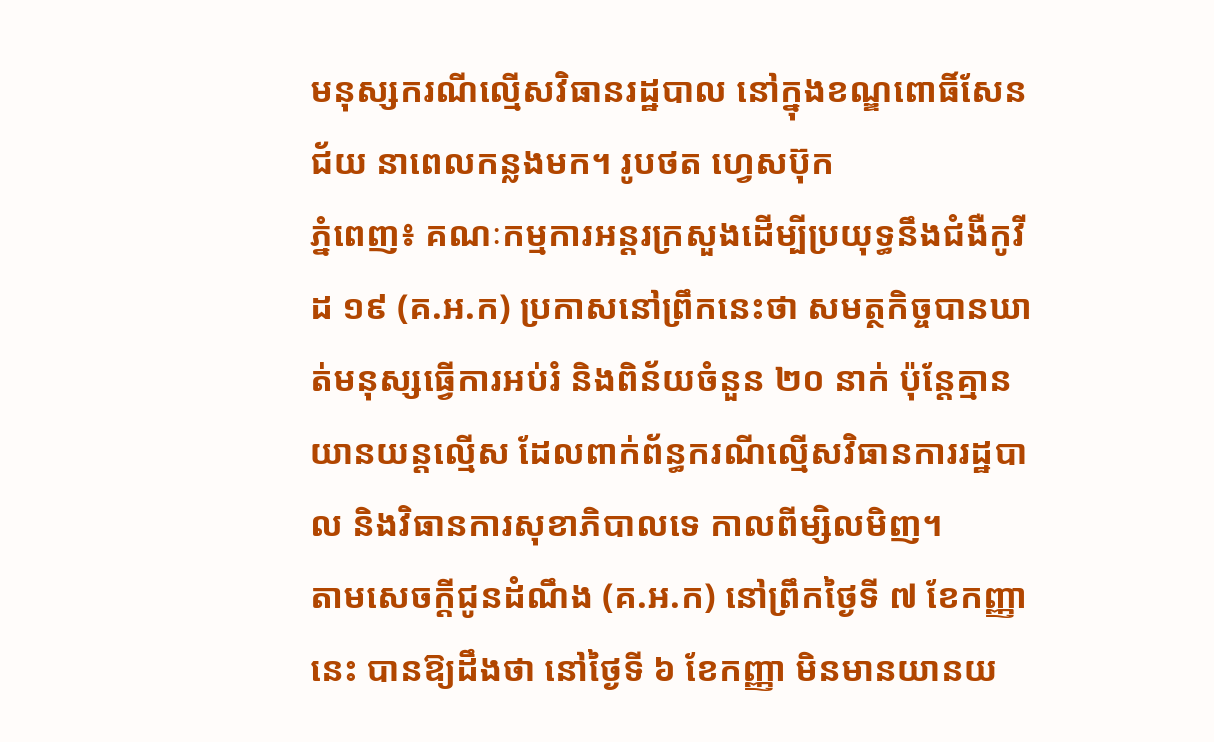មនុស្សករណីល្មើសវិធានរដ្ឋបាល នៅក្នុងខណ្ឌពោធិ៍សែនជ័យ នាពេលកន្លងមក។ រូបថត ហ្វេសប៊ុក
ភ្នំពេញ៖ គណៈកម្មការអន្តរក្រសួងដើម្បីប្រយុទ្ធនឹងជំងឺកូវីដ ១៩ (គ.អ.ក) ប្រកាសនៅព្រឹកនេះថា សមត្ថកិច្ចបានឃាត់មនុស្សធ្វើការអប់រំ និងពិន័យចំនួន ២០ នាក់ ប៉ុន្តែគ្មានយានយន្តល្មើស ដែលពាក់ព័ន្ធករណីល្មើសវិធានការរដ្ឋបាល និងវិធានការសុខាភិបាលទេ កាលពីម្សិលមិញ។
តាមសេចក្តីជូនដំណឹង (គ.អ.ក) នៅព្រឹកថ្ងៃទី ៧ ខែកញ្ញានេះ បានឱ្យដឹងថា នៅថ្ងៃទី ៦ ខែកញ្ញា មិនមានយានយ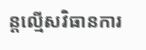ន្តល្មើសវិធានការ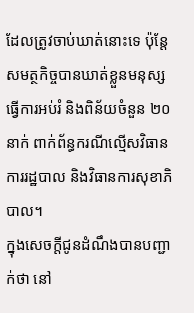ដែលត្រូវចាប់ឃាត់នោះទេ ប៉ុន្តែសមត្ថកិច្ចបានឃាត់ខ្លួនមនុស្សធ្វើការអប់រំ និងពិន័យចំនួន ២០ នាក់ ពាក់ព័ន្ធករណីល្មើសវិធានការរដ្ឋបាល និងវិធានការសុខាភិបាល។
ក្នុងសេចក្តីជូនដំណឹងបានបញ្ជាក់ថា នៅ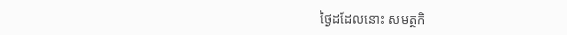ថ្ងៃដដែលនោះ សមត្ថកិ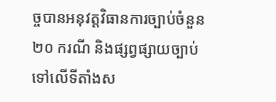ច្ចបានអនុវត្តវិធានការច្បាប់ចំនួន ២០ ករណី និងផ្សព្វផ្សាយច្បាប់ទៅលើទីតាំងស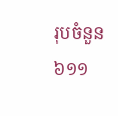រុបចំនួន ៦១១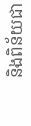និងពិន័យជា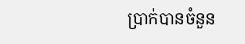ប្រាក់បានចំនួន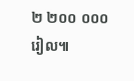២ ២០០ ០០០ រៀល៕